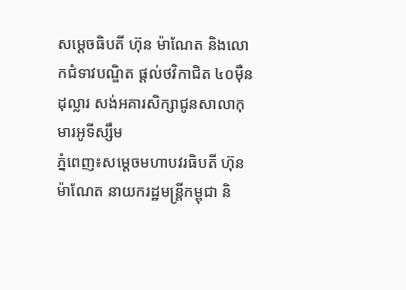សម្តេចធិបតី ហ៊ុន ម៉ាណែត និងលោកជំទាវបណ្ឌិត ផ្តល់ថវិកាជិត ៤០ម៉ឺនដុល្លារ សង់អគារសិក្សាជូនសាលាកុមារអូទីស្សឹម
ភ្នំពេញ៖សម្តេចមហាបវរធិបតី ហ៊ុន ម៉ាណែត នាយករដ្ឋមន្ត្រីកម្ពុជា និ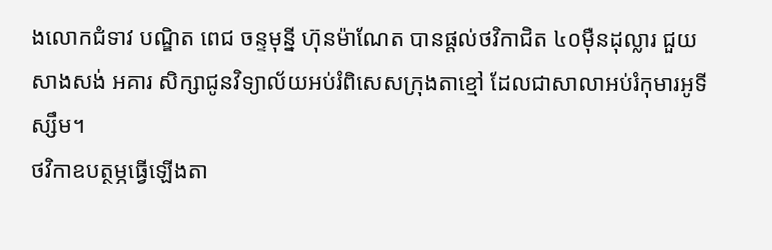ងលោកជំទាវ បណ្ឌិត ពេជ ចន្ទមុន្នី ហ៊ុនម៉ាណែត បានផ្តល់ថវិកាជិត ៤០ម៉ឺនដុល្លារ ជួយសាងសង់ អគារ សិក្សាជូនវិទ្យាល័យអប់រំពិសេសក្រុងតាខ្មៅ ដែលជាសាលាអប់រំកុមារអូទីស្សឹម។
ថវិកាឧបត្ថម្ភធ្វើឡើងតា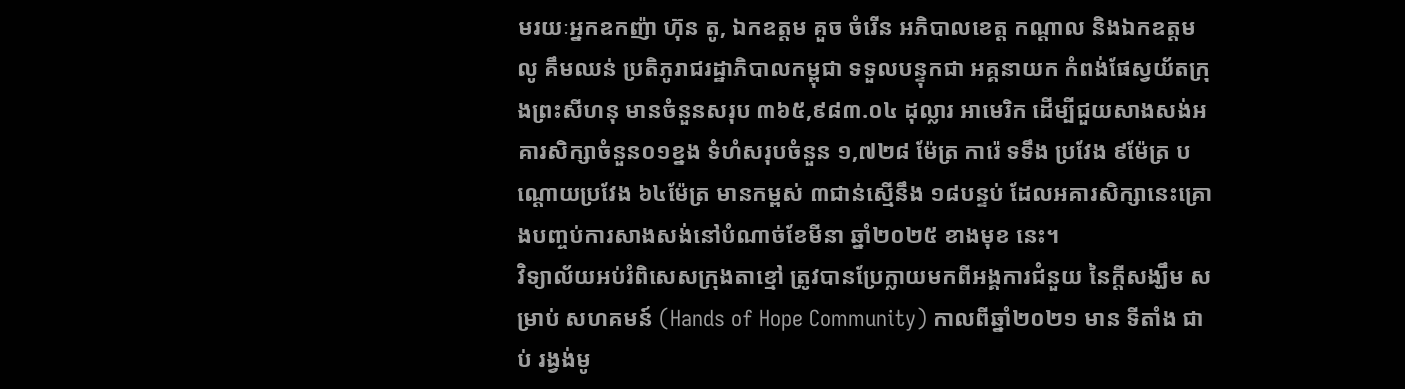មរយៈអ្នកឧកញ៉ា ហ៊ុន តូ, ឯកឧត្ដម គួច ចំរើន អភិបាលខេត្ត កណ្តាល និងឯកឧត្ដម លូ គឹមឈន់ ប្រតិភូរាជរដ្ឋាភិបាលកម្ពុជា ទទួលបន្ទុកជា អគ្គនាយក កំពង់ផែស្វយ័តក្រុងព្រះសីហនុ មានចំនួនសរុប ៣៦៥,៩៨៣.០៤ ដុល្លារ អាមេរិក ដើម្បីជួយសាងសង់អគារសិក្សាចំនួន០១ខ្នង ទំហំសរុបចំនួន ១,៧២៨ ម៉ែត្រ ការ៉េ ទទឹង ប្រវែង ៩ម៉ែត្រ បណ្ដោយប្រវែង ៦៤ម៉ែត្រ មានកម្ពស់ ៣ជាន់ស្មើនឹង ១៨បន្ទប់ ដែលអគារសិក្សានេះគ្រោងបញ្ចប់ការសាងសង់នៅបំណាច់ខែមីនា ឆ្នាំ២០២៥ ខាងមុខ នេះ។
វិទ្យាល័យអប់រំពិសេសក្រុងតាខ្មៅ ត្រូវបានប្រែក្លាយមកពីអង្គការជំនួយ នៃក្តីសង្ឃឹម សម្រាប់ សហគមន៍ (Hands of Hope Community) កាលពីឆ្នាំ២០២១ មាន ទីតាំង ជាប់ រង្វង់មូ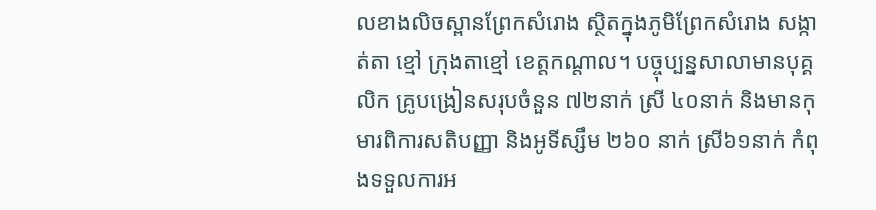លខាងលិចស្ពានព្រែកសំរោង ស្ថិតក្នុងភូមិព្រែកសំរោង សង្កាត់តា ខ្មៅ ក្រុងតាខ្មៅ ខេត្តកណ្តាល។ បច្ចុប្បន្នសាលាមានបុគ្គលិក គ្រូបង្រៀនសរុបចំនួន ៧២នាក់ ស្រី ៤០នាក់ និងមានកុមារពិការសតិបញ្ញា និងអូទីស្សឹម ២៦០ នាក់ ស្រី៦១នាក់ កំពុងទទួលការអ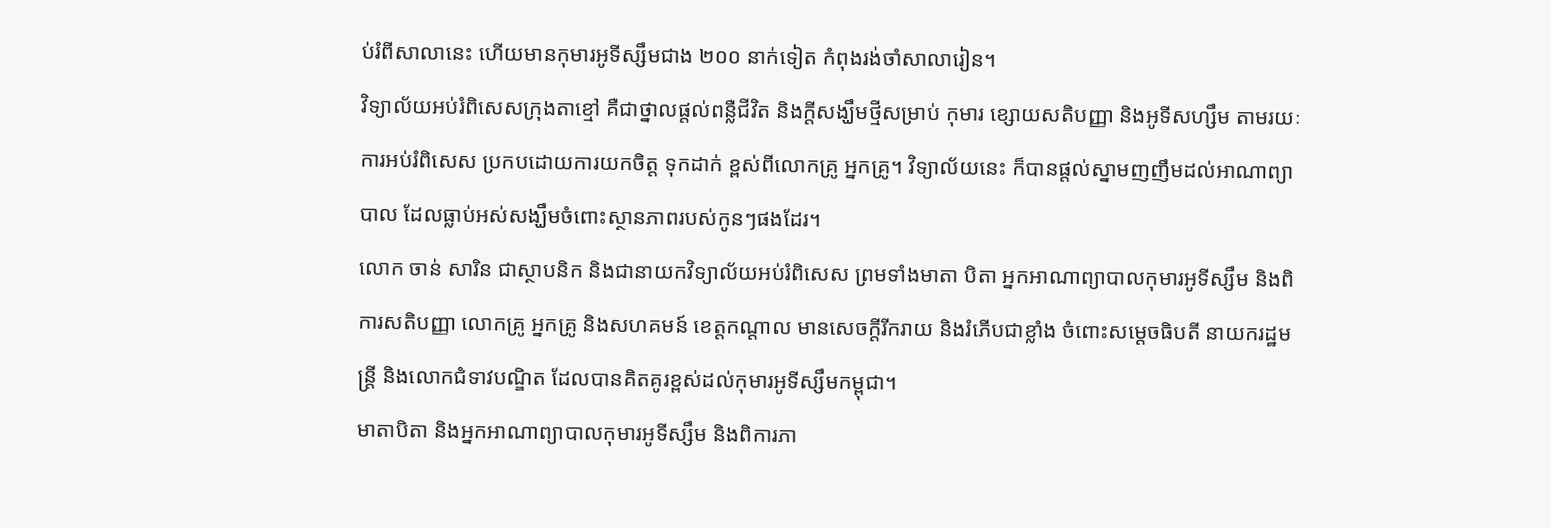ប់រំពីសាលានេះ ហើយមានកុមារអូទីស្សឹមជាង ២០០ នាក់ទៀត កំពុងរង់ចាំសាលារៀន។
វិទ្យាល័យអប់រំពិសេសក្រុងតាខ្មៅ គឺជាថ្នាលផ្តល់ពន្លឺជីវិត និងក្តីសង្ឃឹមថ្មីសម្រាប់ កុមារ ខ្សោយសតិបញ្ញា និងអូទីសហ្សឹម តាមរយៈការអប់រំពិសេស ប្រកបដោយការយកចិត្ត ទុកដាក់ ខ្ពស់ពីលោកគ្រូ អ្នកគ្រូ។ វិទ្យាល័យនេះ ក៏បានផ្តល់ស្នាមញញឹមដល់អាណាព្យា បាល ដែលធ្លាប់អស់សង្ឃឹមចំពោះស្ថានភាពរបស់កូនៗផងដែរ។
លោក ចាន់ សារិន ជាស្ថាបនិក និងជានាយកវិទ្យាល័យអប់រំពិសេស ព្រមទាំងមាតា បិតា អ្នកអាណាព្យាបាលកុមារអូទីស្សឹម និងពិការសតិបញ្ញា លោកគ្រូ អ្នកគ្រូ និងសហគមន៍ ខេត្តកណ្តាល មានសេចក្តីរីករាយ និងរំភើបជាខ្លាំង ចំពោះសម្តេចធិបតី នាយករដ្ឋមន្រ្តី និងលោកជំទាវបណ្ឌិត ដែលបានគិតគូរខ្ពស់ដល់កុមារអូទីស្សឹមកម្ពុជា។
មាតាបិតា និងអ្នកអាណាព្យាបាលកុមារអូទីស្សឹម និងពិការភា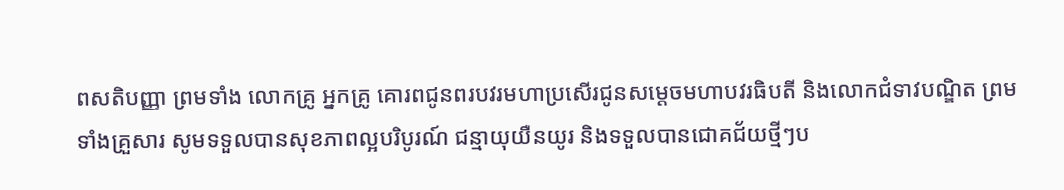ពសតិបញ្ញា ព្រមទាំង លោកគ្រូ អ្នកគ្រូ គោរពជូនពរបវរមហាប្រសើរជូនសម្តេចមហាបវរធិបតី និងលោកជំទាវបណ្ឌិត ព្រមទាំងគ្រួសារ សូមទទួលបានសុខភាពល្អបរិបូរណ៍ ជន្មាយុយឺនយូរ និងទទួលបានជោគជ័យថ្មីៗប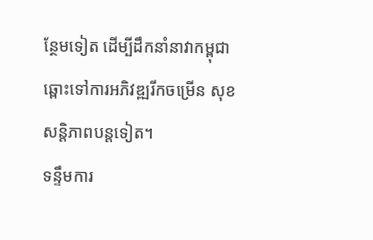ន្ថែមទៀត ដើម្បីដឹកនាំនាវាកម្ពុជាឆ្ពោះទៅការអភិវឌ្ឍរីកចម្រើន សុខសន្តិភាពបន្តទៀត។
ទន្ទឹមការ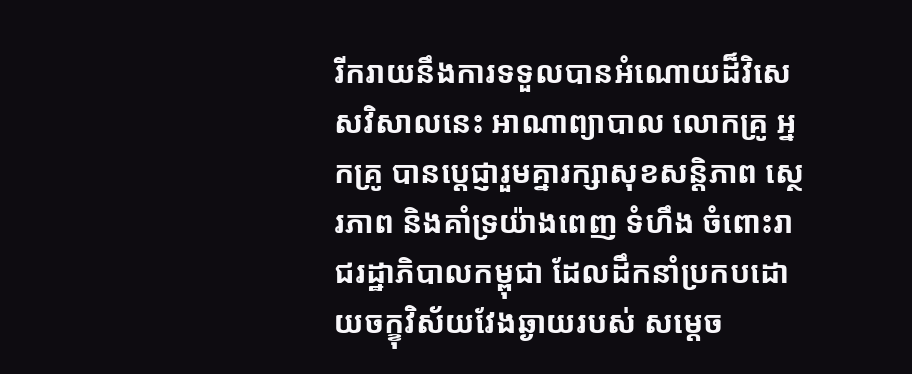រីករាយនឹងការទទួលបានអំណោយដ៏វិសេសវិសាលនេះ អាណាព្យាបាល លោកគ្រូ អ្នកគ្រូ បានប្តេជ្ញារួមគ្នារក្សាសុខសន្តិភាព ស្ថេរភាព និងគាំទ្រយ៉ាងពេញ ទំហឹង ចំពោះរាជរដ្ឋាភិបាលកម្ពុជា ដែលដឹកនាំប្រកបដោយចក្ខុវិស័យវែងឆ្ងាយរបស់ សម្តេច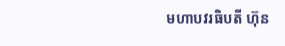មហាបវរធិបតី ហ៊ុន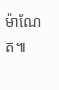ម៉ាណែត៕